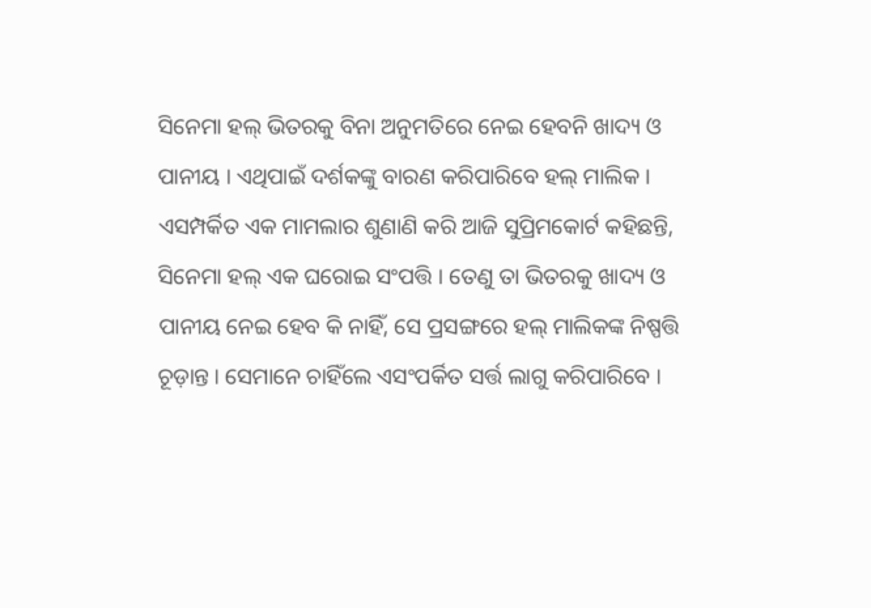ସିନେମା ହଲ୍ ଭିତରକୁ ବିନା ଅନୁମତିରେ ନେଇ ହେବନି ଖାଦ୍ୟ ଓ ପାନୀୟ । ଏଥିପାଇଁ ଦର୍ଶକଙ୍କୁ ବାରଣ କରିପାରିବେ ହଲ୍ ମାଲିକ । ଏସମ୍ପର୍କିତ ଏକ ମାମଲାର ଶୁଣାଣି କରି ଆଜି ସୁପ୍ରିମକୋର୍ଟ କହିଛନ୍ତି, ସିନେମା ହଲ୍ ଏକ ଘରୋଇ ସଂପତ୍ତି । ତେଣୁ ତା ଭିତରକୁ ଖାଦ୍ୟ ଓ ପାନୀୟ ନେଇ ହେବ କି ନାହିଁ, ସେ ପ୍ରସଙ୍ଗରେ ହଲ୍ ମାଲିକଙ୍କ ନିଷ୍ପତ୍ତି ଚୂଡ଼ାନ୍ତ । ସେମାନେ ଚାହିଁଲେ ଏସଂପର୍କିତ ସର୍ତ୍ତ ଲାଗୁ କରିପାରିବେ ।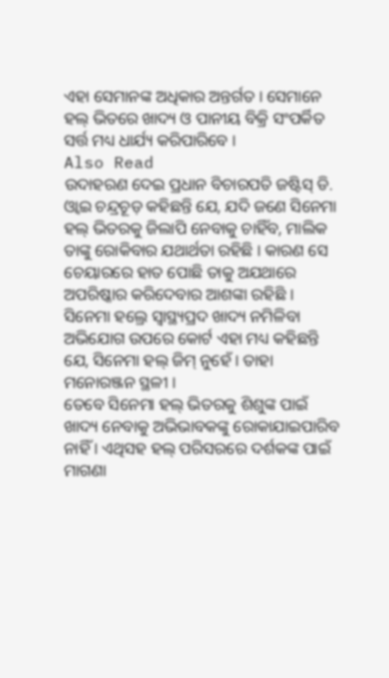ଏହା ସେମାନଙ୍କ ଅଧିକାର ଅନ୍ତର୍ଗତ । ସେମାନେ ହଲ୍ ଭିତରେ ଖାଦ୍ୟ ଓ ପାନୀୟ ବିକ୍ରି ସଂପର୍କିତ ସର୍ତ୍ତ ମଧ୍ୟ ଧାର୍ଯ୍ୟ କରିପାରିବେ ।
Also Read
ଉଦାହରଣ ଦେଇ ପ୍ରଧାନ ବିଚାରପତି ଜଷ୍ଟିସ୍ ଡି. ଓ୍ୱାଇ ଚନ୍ଦ୍ରଚୂଡ଼ କହିଛନ୍ତି ଯେ, ଯଦି ଜଣେ ସିନେମା ହଲ୍ ଭିତରକୁ ଜିଲାପି ନେବାକୁ ଚାହିଁବ, ମାଲିକ ତାଙ୍କୁ ରୋକିବାର ଯଥାର୍ଥତା ରହିଛି । କାରଣ ସେ ଚେୟାରରେ ହାତ ପୋଛି ତାକୁ ଅଯଥାରେ ଅପରିଷ୍କାର କରିଦେବାର ଆଶଙ୍କା ରହିଛି । ସିନେମା ହଲ୍ରେ ସ୍ୱାସ୍ଥ୍ୟପ୍ରଦ ଖାଦ୍ୟ ନମିଳିବା ଅଭିଯୋଗ ଉପରେ କୋର୍ଟ ଏହା ମଧ୍ୟ କହିଛନ୍ତି ଯେ, ସିନେମା ହଲ୍ ଜିମ୍ ନୁହେଁ । ତାହା ମନୋରଞ୍ଜନ ସ୍ଥଳୀ ।
ତେବେ ସିନେମା ହଲ୍ ଭିତରକୁ ଶିଶୁଙ୍କ ପାଇଁ ଖାଦ୍ୟ ନେବାକୁ ଅଭିଭାବକଙ୍କୁ ରୋକାଯାଇପାରିବ ନାହିଁ । ଏଥିସହ ହଲ୍ ପରିସରରେ ଦର୍ଶକଙ୍କ ପାଇଁ ମାଗଣା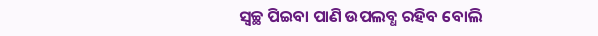ସ୍ୱଚ୍ଛ ପିଇବା ପାଣି ଉପଲବ୍ଧ ରହିବ ବୋଲି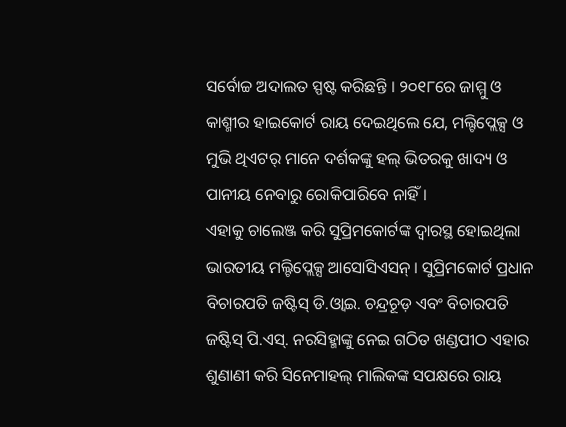ସର୍ବୋଚ୍ଚ ଅଦାଲତ ସ୍ପଷ୍ଟ କରିଛନ୍ତି । ୨୦୧୮ରେ ଜାମ୍ମୁ ଓ କାଶ୍ମୀର ହାଇକୋର୍ଟ ରାୟ ଦେଇଥିଲେ ଯେ, ମଲ୍ଟିପ୍ଲେକ୍ସ ଓ ମୁଭି ଥିଏଟର୍ ମାନେ ଦର୍ଶକଙ୍କୁ ହଲ୍ ଭିତରକୁ ଖାଦ୍ୟ ଓ ପାନୀୟ ନେବାରୁ ରୋକିପାରିବେ ନାହିଁ ।
ଏହାକୁ ଚାଲେଞ୍ଜ କରି ସୁପ୍ରିମକୋର୍ଟଙ୍କ ଦ୍ୱାରସ୍ଥ ହୋଇଥିଲା ଭାରତୀୟ ମଲ୍ଟିପ୍ଲେକ୍ସ ଆସୋସିଏସନ୍ । ସୁପ୍ରିମକୋର୍ଟ ପ୍ରଧାନ ବିଚାରପତି ଜଷ୍ଟିସ୍ ଡି.ଓ୍ୱାଇ. ଚନ୍ଦ୍ରଚୂଡ଼ ଏବଂ ବିଚାରପତି ଜଷ୍ଟିସ୍ ପି.ଏସ୍. ନରସିହ୍ମାଙ୍କୁ ନେଇ ଗଠିତ ଖଣ୍ଡପୀଠ ଏହାର ଶୁଣାଣୀ କରି ସିନେମାହଲ୍ ମାଲିକଙ୍କ ସପକ୍ଷରେ ରାୟ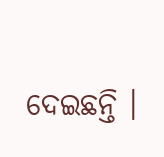ଦେଇଛନ୍ତି ।